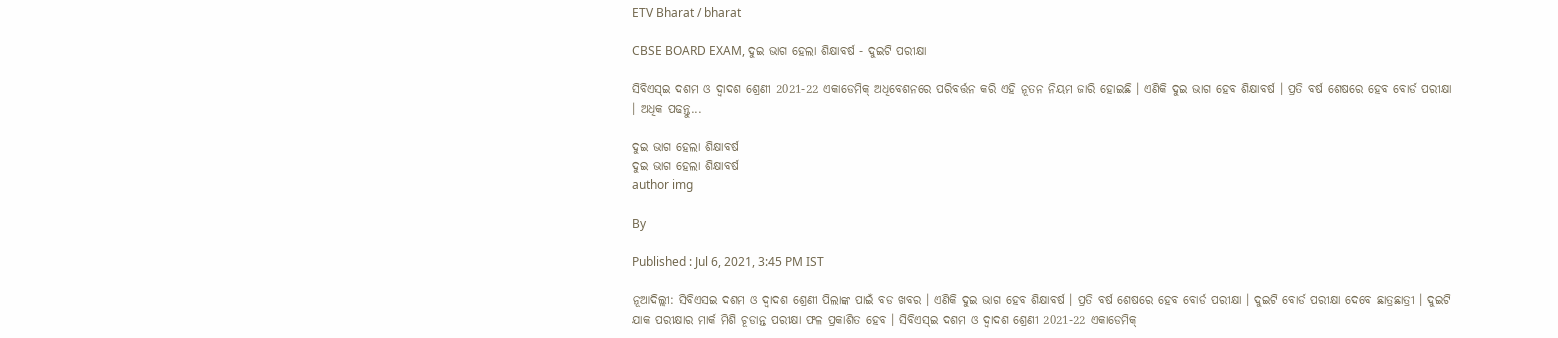ETV Bharat / bharat

CBSE BOARD EXAM, ଦୁଇ ଭାଗ ହେଲା ଶିକ୍ଷାବର୍ଷ - ଦୁଇଟି ପରୀକ୍ଷା

ସିବିଏସ୍ଇ ଦଶମ ଓ ଦ୍ବାଦଶ ଶ୍ରେଣୀ 2021-22 ଏକାଡେମିକ୍ ଅଧିବେଶନରେ ପରିବର୍ତ୍ତନ କରି ଏହି ନୂତନ ନିୟମ ଜାରି ହୋଇଛି । ଏଣିକି ଦୁଇ ଭାଗ ହେବ ଶିକ୍ଷାବର୍ଷ । ପ୍ରତି ବର୍ଷ ଶେଷରେ ହେବ ବୋର୍ଡ ପରୀକ୍ଷା । ଅଧିକ ପଢନ୍ତୁ...

ଦୁଇ ଭାଗ ହେଲା ଶିକ୍ଷାବର୍ଷ
ଦୁଇ ଭାଗ ହେଲା ଶିକ୍ଷାବର୍ଷ
author img

By

Published : Jul 6, 2021, 3:45 PM IST

ନୂଆଦିଲ୍ଲୀ: ସିବିଏସଇ ଦଶମ ଓ ଦ୍ବାଦଶ ଶ୍ରେଣୀ ପିଲାଙ୍କ ପାଇଁ ବଡ ଖବର । ଏଣିକି ଦୁଇ ଭାଗ ହେବ ଶିକ୍ଷାବର୍ଷ । ପ୍ରତି ବର୍ଷ ଶେଷରେ ହେବ ବୋର୍ଡ ପରୀକ୍ଷା । ଦୁଇଟି ବୋର୍ଡ ପରୀକ୍ଷା ଦେବେ ଛାତ୍ରଛାତ୍ରୀ । ଦୁଇଟି ଯାକ ପରୀକ୍ଷାର ମାର୍କ ମିଶି ଚୂଡାନ୍ତ ପରୀକ୍ଷା ଫଳ ପ୍ରକାଶିତ ହେବ । ସିବିଏସ୍ଇ ଦଶମ ଓ ଦ୍ବାଦଶ ଶ୍ରେଣୀ 2021-22 ଏକାଡେମିକ୍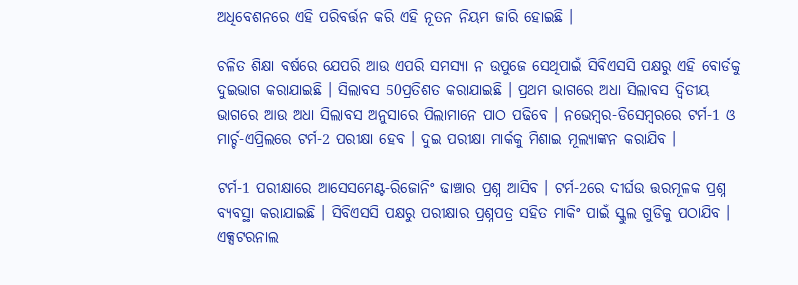ଅଧିବେଶନରେ ଏହି ପରିବର୍ତ୍ତନ କରି ଏହି ନୂତନ ନିୟମ ଜାରି ହୋଇଛି ।

ଚଳିତ ଶିକ୍ଷା ବର୍ଷରେ ଯେପରି ଆଉ ଏପରି ସମସ୍ୟା ନ ଉପୁଜେ ସେଥିପାଇଁ ସିବିଏସସି ପକ୍ଷରୁ ଏହି ବୋର୍ଡକୁ ଦୁଇଭାଗ କରାଯାଇଛି । ସିଲାବସ 50ପ୍ରତିଶତ କରାଯାଇଛି । ପ୍ରଥମ ଭାଗରେ ଅଧା ସିଲାବସ ଦ୍ବିତୀୟ ଭାଗରେ ଆଉ ଅଧା ସିଲାବସ ଅନୁସାରେ ପିଲାମାନେ ପାଠ ପଢିବେ । ନଭେମ୍ବର-ଡିସେମ୍ବରରେ ଟର୍ମ-1 ଓ ମାର୍ଚ୍ଚ-ଏପ୍ରିଲରେ ଟର୍ମ-2 ପରୀକ୍ଷା ହେବ । ଦୁଇ ପରୀକ୍ଷା ମାର୍କକୁ ମିଶାଇ ମୂଲ୍ୟାଙ୍କନ କରାଯିବ ।

ଟର୍ମ-1 ପରୀକ୍ଷାରେ ଆସେସମେଣ୍ଟ-ରିଜୋନିଂ ଢାଞ୍ଚାର ପ୍ରଶ୍ନ ଆସିବ । ଟର୍ମ-2ରେ ଦୀର୍ଘଉ ତ୍ତରମୂଳକ ପ୍ରଶ୍ନ ବ୍ୟବସ୍ଥା କରାଯାଇଛି । ସିବିଏସସି ପକ୍ଷରୁ ପରୀକ୍ଷାର ପ୍ରଶ୍ନପତ୍ର ସହିତ ମାକିଂ ପାଇଁ ସ୍କୁଲ ଗୁଡିକୁ ପଠାଯିବ । ଏକ୍ସଟରନାଲ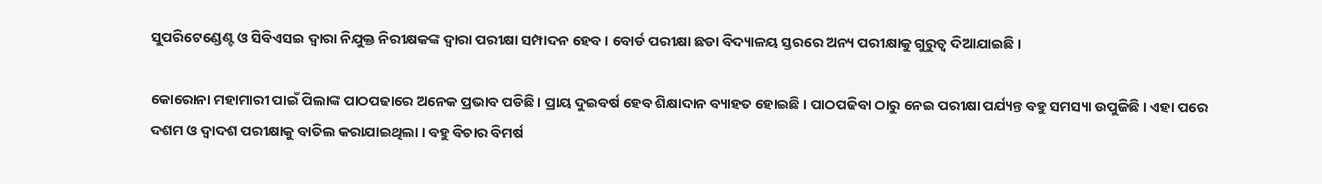ସୁପରିଟେଣ୍ଡେଣ୍ଟ ଓ ସିବିଏସଇ ଦ୍ବାରା ନିଯୁକ୍ତ ନିରୀକ୍ଷକଙ୍କ ଦ୍ବାରା ପରୀକ୍ଷା ସମ୍ପାଦନ ହେବ । ବୋର୍ଡ ପରୀକ୍ଷା ଛଡା ବିଦ୍ୟାଳୟ ସ୍ତରରେ ଅନ୍ୟ ପରୀକ୍ଷାକୁ ଗୁରୁତ୍ବ ଦିଆଯାଇଛି ।

କୋରୋନା ମହାମାରୀ ପାଇଁ ପିଲାଙ୍କ ପାଠପଢାରେ ଅନେକ ପ୍ରଭାବ ପଡିଛି । ପ୍ରାୟ ଦୁଇବର୍ଷ ହେବ ଶିକ୍ଷାଦାନ ବ୍ୟାହତ ହୋଇଛି । ପାଠପଢିବା ଠାରୁ ନେଇ ପରୀକ୍ଷା ପର୍ଯ୍ୟନ୍ତ ବହୁ ସମସ୍ୟା ଉପୁଜିଛି । ଏହା ପରେ ଦଶମ ଓ ଦ୍ବାଦଶ ପରୀକ୍ଷାକୁ ବାତିଲ କରାଯାଇଥିଲା । ବହୁ ବିଚାର ବିମର୍ଷ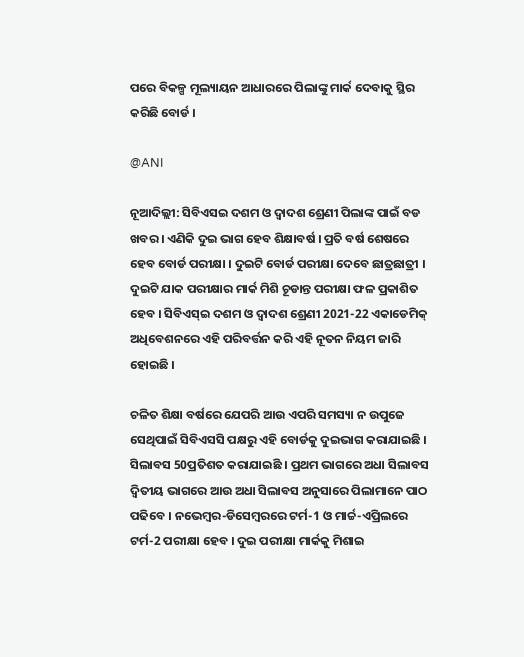ପରେ ବିକଳ୍ପ ମୂଲ୍ୟାୟନ ଆଧାରରେ ପିଲାଙ୍କୁ ମାର୍କ ଦେବାକୁ ସ୍ଥିର କରିଛି ବୋର୍ଡ ।

@ANI

ନୂଆଦିଲ୍ଲୀ: ସିବିଏସଇ ଦଶମ ଓ ଦ୍ବାଦଶ ଶ୍ରେଣୀ ପିଲାଙ୍କ ପାଇଁ ବଡ ଖବର । ଏଣିକି ଦୁଇ ଭାଗ ହେବ ଶିକ୍ଷାବର୍ଷ । ପ୍ରତି ବର୍ଷ ଶେଷରେ ହେବ ବୋର୍ଡ ପରୀକ୍ଷା । ଦୁଇଟି ବୋର୍ଡ ପରୀକ୍ଷା ଦେବେ ଛାତ୍ରଛାତ୍ରୀ । ଦୁଇଟି ଯାକ ପରୀକ୍ଷାର ମାର୍କ ମିଶି ଚୂଡାନ୍ତ ପରୀକ୍ଷା ଫଳ ପ୍ରକାଶିତ ହେବ । ସିବିଏସ୍ଇ ଦଶମ ଓ ଦ୍ବାଦଶ ଶ୍ରେଣୀ 2021-22 ଏକାଡେମିକ୍ ଅଧିବେଶନରେ ଏହି ପରିବର୍ତ୍ତନ କରି ଏହି ନୂତନ ନିୟମ ଜାରି ହୋଇଛି ।

ଚଳିତ ଶିକ୍ଷା ବର୍ଷରେ ଯେପରି ଆଉ ଏପରି ସମସ୍ୟା ନ ଉପୁଜେ ସେଥିପାଇଁ ସିବିଏସସି ପକ୍ଷରୁ ଏହି ବୋର୍ଡକୁ ଦୁଇଭାଗ କରାଯାଇଛି । ସିଲାବସ 50ପ୍ରତିଶତ କରାଯାଇଛି । ପ୍ରଥମ ଭାଗରେ ଅଧା ସିଲାବସ ଦ୍ବିତୀୟ ଭାଗରେ ଆଉ ଅଧା ସିଲାବସ ଅନୁସାରେ ପିଲାମାନେ ପାଠ ପଢିବେ । ନଭେମ୍ବର-ଡିସେମ୍ବରରେ ଟର୍ମ-1 ଓ ମାର୍ଚ୍ଚ-ଏପ୍ରିଲରେ ଟର୍ମ-2 ପରୀକ୍ଷା ହେବ । ଦୁଇ ପରୀକ୍ଷା ମାର୍କକୁ ମିଶାଇ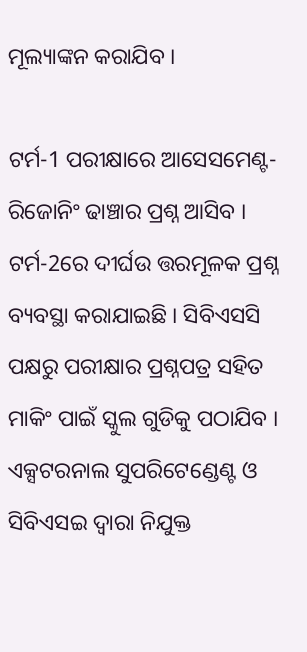ମୂଲ୍ୟାଙ୍କନ କରାଯିବ ।

ଟର୍ମ-1 ପରୀକ୍ଷାରେ ଆସେସମେଣ୍ଟ-ରିଜୋନିଂ ଢାଞ୍ଚାର ପ୍ରଶ୍ନ ଆସିବ । ଟର୍ମ-2ରେ ଦୀର୍ଘଉ ତ୍ତରମୂଳକ ପ୍ରଶ୍ନ ବ୍ୟବସ୍ଥା କରାଯାଇଛି । ସିବିଏସସି ପକ୍ଷରୁ ପରୀକ୍ଷାର ପ୍ରଶ୍ନପତ୍ର ସହିତ ମାକିଂ ପାଇଁ ସ୍କୁଲ ଗୁଡିକୁ ପଠାଯିବ । ଏକ୍ସଟରନାଲ ସୁପରିଟେଣ୍ଡେଣ୍ଟ ଓ ସିବିଏସଇ ଦ୍ବାରା ନିଯୁକ୍ତ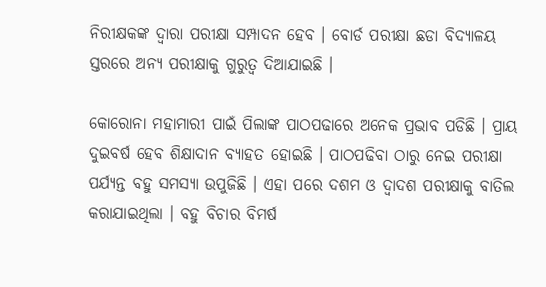ନିରୀକ୍ଷକଙ୍କ ଦ୍ବାରା ପରୀକ୍ଷା ସମ୍ପାଦନ ହେବ । ବୋର୍ଡ ପରୀକ୍ଷା ଛଡା ବିଦ୍ୟାଳୟ ସ୍ତରରେ ଅନ୍ୟ ପରୀକ୍ଷାକୁ ଗୁରୁତ୍ବ ଦିଆଯାଇଛି ।

କୋରୋନା ମହାମାରୀ ପାଇଁ ପିଲାଙ୍କ ପାଠପଢାରେ ଅନେକ ପ୍ରଭାବ ପଡିଛି । ପ୍ରାୟ ଦୁଇବର୍ଷ ହେବ ଶିକ୍ଷାଦାନ ବ୍ୟାହତ ହୋଇଛି । ପାଠପଢିବା ଠାରୁ ନେଇ ପରୀକ୍ଷା ପର୍ଯ୍ୟନ୍ତ ବହୁ ସମସ୍ୟା ଉପୁଜିଛି । ଏହା ପରେ ଦଶମ ଓ ଦ୍ବାଦଶ ପରୀକ୍ଷାକୁ ବାତିଲ କରାଯାଇଥିଲା । ବହୁ ବିଚାର ବିମର୍ଷ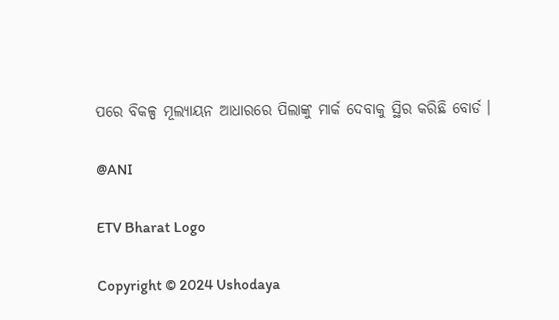ପରେ ବିକଳ୍ପ ମୂଲ୍ୟାୟନ ଆଧାରରେ ପିଲାଙ୍କୁ ମାର୍କ ଦେବାକୁ ସ୍ଥିର କରିଛି ବୋର୍ଡ ।

@ANI

ETV Bharat Logo

Copyright © 2024 Ushodaya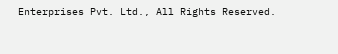Enterprises Pvt. Ltd., All Rights Reserved.